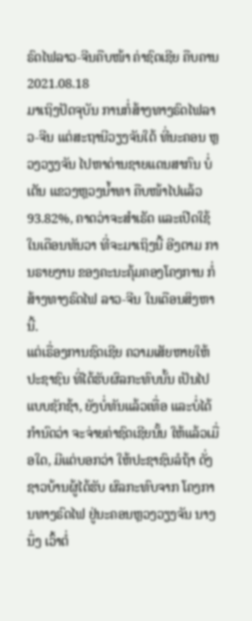ຣົດໄຟລາວ-ຈີນຄືບໜ້າ ຄ່າຊົດເຊີຍ ຄືບຄານ
2021.08.18
ມາເຖິງປັດຈຸບັນ ການກໍ່ສ້າງທາງຣົດໄຟລາວ-ຈີນ ແຕ່ສະຖານີວຽງຈັນໃຕ້ ທີ່ນະຄອນ ຫຼວງວຽງຈັນ ໄປຫາດ່ານຊາຍແດນສາກົນ ບໍ່ເຕັນ ແຂວງຫຼວງນໍ້າທາ ຄືບໜ້າໄປແລ້ວ 93.82%, ຄາດວ່າຈະສໍາເຣັດ ແລະເປີດໃຊ້ໃນເດືອນທັນວາ ທີ່ຈະມາເຖິງນີ້ ອີງຕາມ ການຣາຍງານ ຂອງຄະນະຄຸ້ມຄອງໂຄງການ ກໍ່ສ້າງທາງຣົດໄຟ ລາວ-ຈີນ ໃນເດືອນສິງຫານີ້.
ແຕ່ເຣື່ອງການຊົດເຊີຍ ຄວາມເສັຍຫາຍໃຫ້ປະຊາຊົນ ທີ່ໄດ້ຮັບຜົລກະທົບນັ້ນ ເປັນໄປແບບຊັກຊ້າ, ຍັງບໍ່ທັນແລ້ວເທື່ອ ແລະບໍ່ໄດ້ ກໍານົດວ່າ ຈະຈ່າຍຄ່າຊົດເຊີຍນັ້ນ ໃຫ້ແລ້ວເມື່ອໃດ, ມີແຕ່ບອກວ່າ ໃຫ້ປະຊາຊົນລໍຖ້າ ດັ່ງຊາວບ້ານຜູ້ໄດ້ຮັບ ຜົລກະທົບຈາກ ໂຄງການທາງຣົດໄຟ ຢູ່ນະຄອນຫຼວງວຽງຈັນ ນາງນຶ່ງ ເວົ້າຕໍ່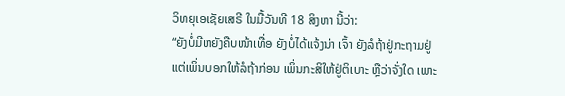ວິທຍຸເອເຊັຍເສຣີ ໃນມື້ວັນທີ 18 ສິງຫາ ນີ້ວ່າ:
“ຍັງບໍ່ມີຫຍັງຄືບໜ້າເທື່ອ ຍັງບໍ່ໄດ້ແຈ້ງນ່າ ເຈົ້າ ຍັງລໍຖ້າຢູ່ກະຖາມຢູ່ແຕ່ເພິ່ນບອກໃຫ້ລໍຖ້າກ່ອນ ເພິ່ນກະສິໃຫ້ຢູ່ຕິເບາະ ຫຼືວ່າຈັ່ງໃດ ເພາະ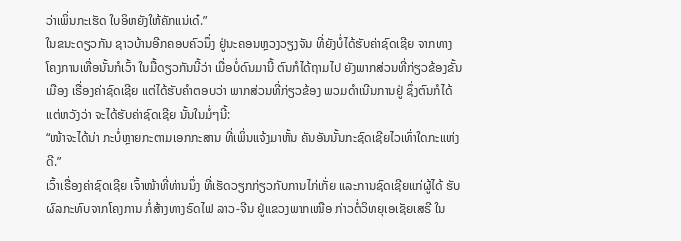ວ່າເພິ່ນກະເຮັດ ໃບອິຫຍັງໃຫ້ຄັກແນ່ເດ໋.”
ໃນຂນະດຽວກັນ ຊາວບ້ານອີກຄອບຄົວນຶ່ງ ຢູ່ນະຄອນຫຼວງວຽງຈັນ ທີ່ຍັງບໍ່ໄດ້ຮັບຄ່າຊົດເຊີຍ ຈາກທາງໂຄງການເທື່ອນັ້ນກໍເວົ້າ ໃນມື້ດຽວກັນນີ້ວ່າ ເມື່ອບໍ່ດົນມານີ້ ຕົນກໍໄດ້ຖາມໄປ ຍັງພາກສ່ວນທີ່ກ່ຽວຂ້ອງຂັ້ນເມືອງ ເຣື່ອງຄ່າຊົດເຊີຍ ແຕ່ໄດ້ຮັບຄໍາຕອບວ່າ ພາກສ່ວນທີ່ກ່ຽວຂ້ອງ ພວມດໍາເນີນການຢູ່ ຊຶ່ງຕົນກໍໄດ້ແຕ່ຫວັງວ່າ ຈະໄດ້ຮັບຄ່າຊົດເຊີຍ ນັ້ນໃນມໍ່ໆນີ້:
“ໜ້າຈະໄດ້ນ່າ ກະບໍ່ຫຼາຍກະຕາມເອກກະສານ ທີ່ເພິ່ນແຈ້ງມາຫັ້ນ ຄັນອັນນັ້ນກະຊົດເຊີຍໄວເທົ່າໃດກະແຫ່ງດີ.”
ເວົ້າເຣື່ອງຄ່າຊົດເຊີຍ ເຈົ້າໜ້າທີ່ທ່ານນຶ່ງ ທີ່ເຮັດວຽກກ່ຽວກັບການໄກ່ເກັ່ຍ ແລະການຊົດເຊີຍແກ່ຜູ້ໄດ້ ຮັບຜົລກະທົບຈາກໂຄງການ ກໍ່ສ້າງທາງຣົດໄຟ ລາວ-ຈີນ ຢູ່ແຂວງພາກເໜືອ ກ່າວຕໍ່ວິທຍຸເອເຊັຍເສຣີ ໃນ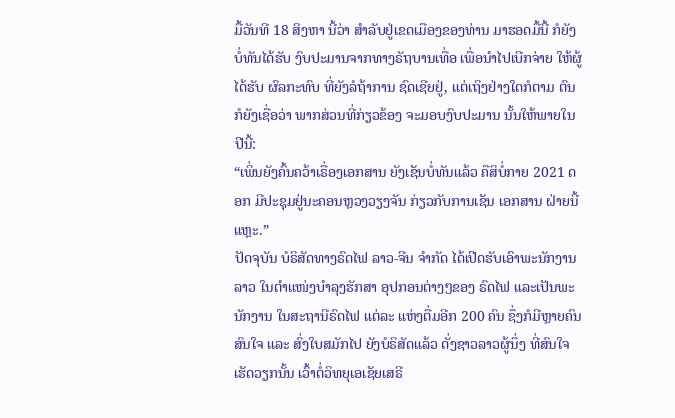ມື້ວັນທີ 18 ສິງຫາ ນີ້ວ່າ ສໍາລັບຢູ່ເຂດເມືອງຂອງທ່ານ ມາຮອດມື້ນີ້ ກໍຍັງບໍ່ທັນໄດ້ຮັບ ງົບປະມານຈາກທາງຣັຖບານເທື່ອ ເພື່ອນໍາໄປເບີກຈ່າຍ ໃຫ້ຜູ້ໄດ້ຮັບ ຜົລກະທົບ ທີ່ຍັງລໍຖ້າການ ຊົດເຊີຍຢູ່, ແຕ່ເຖິງຢ່າງໃດກໍຕາມ ຕົນກໍຍັງເຊື່ອວ່າ ພາກສ່ວນທີ່ກ່ຽວຂ້ອງ ຈະມອບງົບປະມານ ນັ້ນໃຫ້ພາຍໃນປີນີ້:
“ເພິ່ນຍັງຄົ້ນຄວ້າເຣື່ອງເອກສານ ຍັງເຊັນບໍ່ທັນແລ້ວ ຄືສິບໍ່ກາຍ 2021 ດອກ ມີປະຊຸມຢູ່ນະຄອນຫຼວງວຽງຈັນ ກ່ຽວກັບການເຊັນ ເອກສານ ຝ່າຍນີ້ແຫຼະ.”
ປັດຈຸບັນ ບໍຣິສັດທາງຣົດໄຟ ລາວ-ຈີນ ຈໍາກັດ ໄດ້ເປີດຮັບເອົາພະນັກງານລາວ ໃນຕໍາແໜ່ງບໍາລຸງຮັກສາ ອຸປກອນຕ່າງໆຂອງ ຣົດໄຟ ແລະເປັນພະນັກງານ ໃນສະຖານີຣົດໄຟ ແຕ່ລະ ແຫ່ງຕື່ມອີກ 200 ຄົນ ຊຶ່ງກໍມີຫຼາຍຄົນສົນໃຈ ແລະ ສົ່ງໃບສມັກໄປ ຍັງບໍຣິສັດແລ້ວ ດັ່ງຊາວລາວຜູ້ນຶ່ງ ທີ່ສົນໃຈເຮັດວຽກນັ້ນ ເວົ້າຕໍ່ວິທຍຸເອເຊັຍເສຣີ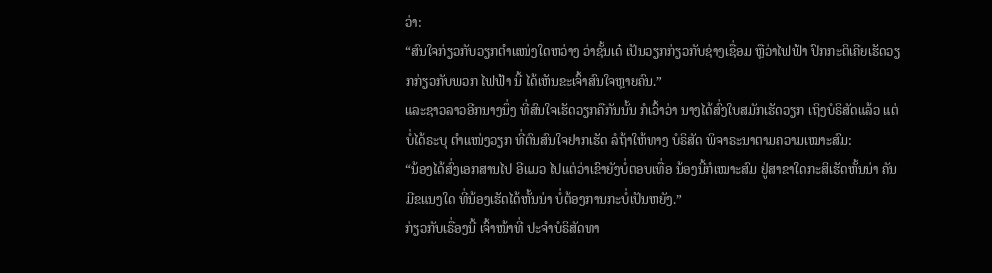ວ່າ:
“ສົນໃຈກ່ຽວກັບວຽກຕໍາແໜ່ງໃດຫວ່າງ ວ່າຊັ້ນເດ໋ ເປັນວຽກກ່ຽວກັບຊ່າງເຊື່ອມ ຫຼືວ່າໄຟຟ້າ ປົກກະຕິເຄີຍເຮັດວຽກກ່ຽວກັບພວກ ໄຟຟ້າ ນີ້ ໄດ້ເຫັນຂະເຈົ້າສົນໃຈຫຼາຍຄົນ.”
ແລະຊາວລາວອີກນາງນຶ່ງ ທີ່ສົນໃຈເຮັດວຽກຄືກັນນັ້ນ ກໍເວົ້າວ່າ ນາງໄດ້ສົ່ງໃບສມັກເຮັດວຽກ ເຖິງບໍຣິສັດແລ້ວ ແຕ່ບໍ່ໄດ້ຣະບຸ ຕໍາແໜ່ງວຽກ ທີ່ຕົນສົນໃຈຢາກເຮັດ ລໍຖ້າໃຫ້ທາງ ບໍຣິສັດ ພິຈາຣະນາຕາມຄວາມເໝາະສົມ:
“ນ້ອງໄດ້ສົ່ງເອກສານໄປ ອີແມວ ໄປແຕ່ວ່າເຂົາຍັງບໍ່ຕອບເທື່ອ ນ້ອງນີ້ກໍເໝາະສົມ ຢູ່ສາຂາໃດກະສິເຮັດຫັ້ນນ່າ ຄັນມີຂແນງໃດ ທີ່ນ້ອງເຮັດໄດ້ຫັ້ນນ່າ ບໍ່ຕ້ອງການກະບໍ່ເປັນຫຍັງ.”
ກ່ຽວກັບເຣື່ອງນີ້ ເຈົ້າໜ້າທີ່ ປະຈໍາບໍຣິສັດທາ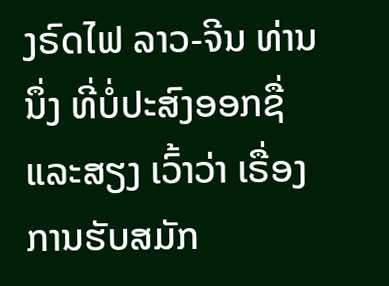ງຣົດໄຟ ລາວ-ຈີນ ທ່ານນຶ່ງ ທີ່ບໍ່ປະສົງອອກຊື່ແລະສຽງ ເວົ້າວ່າ ເຣື່ອງການຮັບສມັກ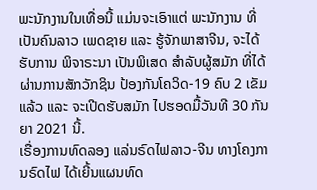ພະນັກງານໃນເທື່ອນີ້ ແມ່ນຈະເອົາແຕ່ ພະນັກງານ ທີ່ເປັນຄົນລາວ ເພດຊາຍ ແລະ ຮູ້ຈັກພາສາຈີນ, ຈະໄດ້ຮັບການ ພິຈາຣະນາ ເປັນພິເສດ ສໍາລັບຜູ້ສມັກ ທີ່ໄດ້ຜ່ານການສັກວັກຊິນ ປ້ອງກັນໂຄວິດ-19 ຄົບ 2 ເຂັມແລ້ວ ແລະ ຈະເປີດຮັບສມັກ ໄປຮອດມື້ວັນທີ 30 ກັນຍາ 2021 ນີ້.
ເຣື່ອງການທົດລອງ ແລ່ນຣົດໄຟລາວ-ຈີນ ທາງໂຄງການຣົດໄຟ ໄດ້ເຍີ້ນແຜນທົດ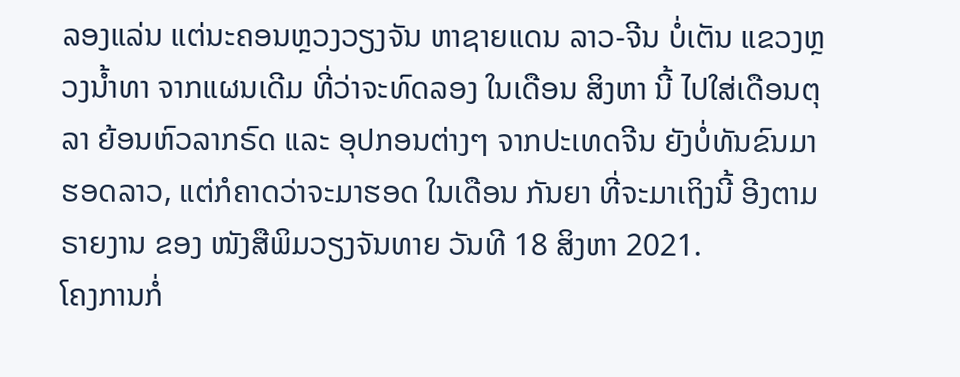ລອງແລ່ນ ແຕ່ນະຄອນຫຼວງວຽງຈັນ ຫາຊາຍແດນ ລາວ-ຈີນ ບໍ່ເຕັນ ແຂວງຫຼວງນໍ້າທາ ຈາກແຜນເດີມ ທີ່ວ່າຈະທົດລອງ ໃນເດືອນ ສິງຫາ ນີ້ ໄປໃສ່ເດືອນຕຸລາ ຍ້ອນຫົວລາກຣົດ ແລະ ອຸປກອນຕ່າງໆ ຈາກປະເທດຈີນ ຍັງບໍ່ທັນຂົນມາຮອດລາວ, ແຕ່ກໍຄາດວ່າຈະມາຮອດ ໃນເດືອນ ກັນຍາ ທີ່ຈະມາເຖິງນີ້ ອີງຕາມຣາຍງານ ຂອງ ໜັງສືພິມວຽງຈັນທາຍ ວັນທີ 18 ສິງຫາ 2021.
ໂຄງການກໍ່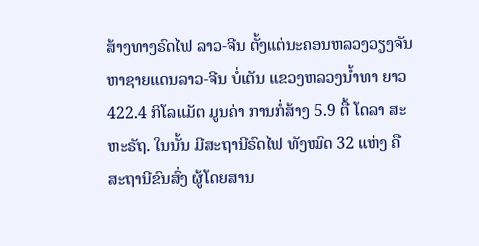ສ້າງທາງຣົດໄຟ ລາວ-ຈີນ ຕັ້ງແຕ່ນະຄອນຫລວງວຽງຈັນ ຫາຊາຍແດນລາວ-ຈີນ ບໍ່ເຕັນ ແຂວງຫລວງນໍ້າທາ ຍາວ 422.4 ກິໂລແມັຕ ມູນຄ່າ ການກໍ່ສ້າງ 5.9 ຕື້ ໂດລາ ສະຫະຣັຖ. ໃນນັ້ນ ມີສະຖານີຣົດໄຟ ທັງໝົດ 32 ແຫ່ງ ຄືສະຖານີຂົນສົ່ງ ຜູ້ໂດຍສານ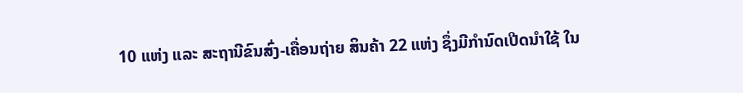10 ແຫ່ງ ແລະ ສະຖານີຂົນສົ່ງ-ເຄື່ອນຖ່າຍ ສິນຄ້າ 22 ແຫ່ງ ຊຶ່ງມີກໍານົດເປີດນໍາໃຊ້ ໃນ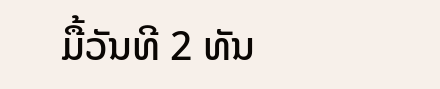ມື້ວັນທີ 2 ທັນ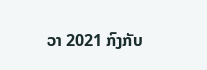ວາ 2021 ກົງກັບ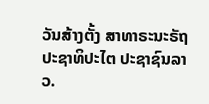ວັນສ້າງຕັ້ງ ສາທາຣະນະຣັຖ ປະຊາທິປະໄຕ ປະຊາຊົນລາວ.